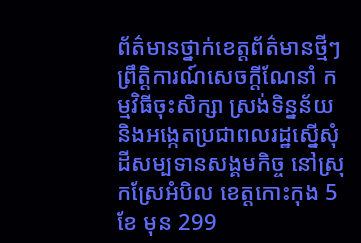ព័ត៌មានថ្នាក់ខេត្តព័ត៌មានថ្មីៗព្រឹត្តិការណ៍សេចក្តីណែនាំ កម្មវិធីចុះសិក្សា ស្រង់ទិន្នន័យ និងអង្កេតប្រជាពលរដ្ឋស្នើសុំដីសម្បទានសង្គមកិច្ច នៅស្រុកស្រែអំបិល ខេត្តកោះកុង 5 ខែ មុន 299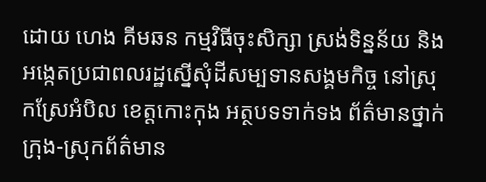ដោយ ហេង គីមឆន កម្មវិធីចុះសិក្សា ស្រង់ទិន្នន័យ និងអង្កេតប្រជាពលរដ្ឋស្នើសុំដីសម្បទានសង្គមកិច្ច នៅស្រុកស្រែអំបិល ខេត្តកោះកុង អត្ថបទទាក់ទង ព័ត៌មានថ្នាក់ក្រុង-ស្រុកព័ត៌មាន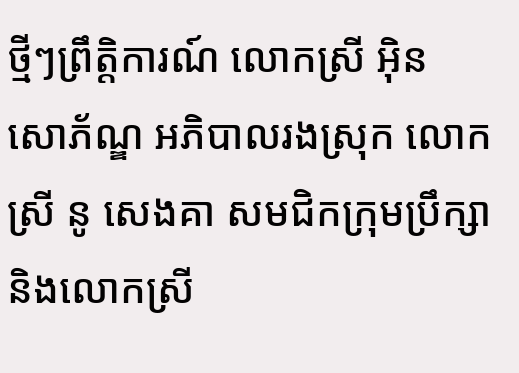ថ្មីៗព្រឹត្តិការណ៍ លោកស្រី អ៊ិន សោភ័ណ្ឌ អភិបាលរងស្រុក លោកស្រី នូ សេងគា សមជិកក្រុមប្រឹក្សា និងលោកស្រី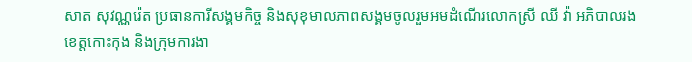សាត សុវណ្ណរ៉េត ប្រធានការីសង្គមកិច្ច និងសុខុមាលភាពសង្គមចូលរួមអមដំណើរលោកស្រី ឈី វ៉ា អភិបាលរងខេត្តកោះកុង និងក្រុមការងា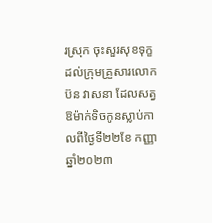រស្រុក ចុះសួរសុខទុក្ខដល់ក្រុមគ្រួសារលោក ប៊ន វាសនា ដែលសត្វ ឱម៉ាក់ទិចកូនស្លាប់កាលពីថ្ងៃទី២២ខែ កញ្ញា ឆ្នាំ២០២៣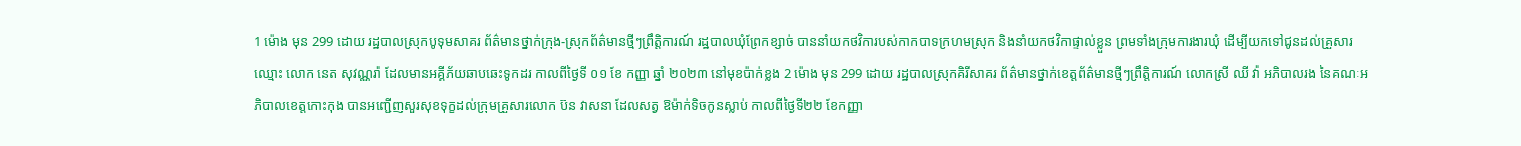1 ម៉ោង មុន 299 ដោយ រដ្ឋបាលស្រុកបូទុមសាគរ ព័ត៌មានថ្នាក់ក្រុង-ស្រុកព័ត៌មានថ្មីៗព្រឹត្តិការណ៍ រដ្ឋបាលឃុំព្រែកខ្សាច់ បាននាំយកថវិការបស់កាកបាទក្រហមស្រុក និងនាំយកថវិកាផ្ទាល់ខ្លួន ព្រមទាំងក្រុមការងារឃុំ ដើម្បីយកទៅជូនដល់គ្រួសារឈ្មោះ លោក នេត សុវណ្ណរ៉ា ដែលមានអគ្គីភ័យឆាបឆេះទូកដរ កាលពីថ្ងៃទី ០១ ខែ កញ្ញា ឆ្នាំ ២០២៣ នៅមុខប៉ាក់ខ្លង 2 ម៉ោង មុន 299 ដោយ រដ្ឋបាលស្រុកគិរីសាគរ ព័ត៌មានថ្នាក់ខេត្តព័ត៌មានថ្មីៗព្រឹត្តិការណ៍ លោកស្រី ឈី វ៉ា អភិបាលរង នៃគណៈអភិបាលខេត្តកោះកុង បានអញ្ជើញសួរសុខទុក្ខដល់ក្រុមគ្រួសារលោក ប៊ន វាសនា ដែលសត្វ ឱម៉ាក់ទិចកូនស្លាប់ កាលពីថ្ងៃទី២២ ខែកញ្ញា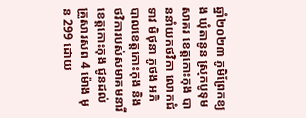ឆ្នាំ២០២៣ ភូមិព្រែកខ្យង ឃុំតានូន ស្រុកបូទុមសាគរ ខេត្តកោះកុង បាននាំយកថវិកា លោកជំទាវ មិថុនា ភូថង អភិបាលខេត្តកោះកុង និងថវិការបស់សមាគមនារីខេត្តកោះកុង ជូនដល់គ្រួសារសព 4 ម៉ោង មុន 299 ដោយ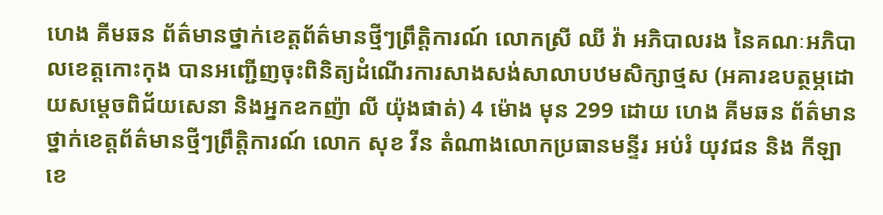ហេង គីមឆន ព័ត៌មានថ្នាក់ខេត្តព័ត៌មានថ្មីៗព្រឹត្តិការណ៍ លោកស្រី ឈី វ៉ា អភិបាលរង នៃគណៈអភិបាលខេត្តកោះកុង បានអញ្ជើញចុះពិនិត្យដំណើរការសាងសង់សាលាបឋមសិក្សាថ្មស (អគារឧបត្ថម្ភដោយសម្តេចពិជ័យសេនា និងអ្នកឧកញ៉ា លី យ៉ុងផាត់) 4 ម៉ោង មុន 299 ដោយ ហេង គីមឆន ព័ត៌មានថ្នាក់ខេត្តព័ត៌មានថ្មីៗព្រឹត្តិការណ៍ លោក សុខ វីន តំណាងលោកប្រធានមន្ទីរ អប់រំ យុវជន និង កីឡាខេ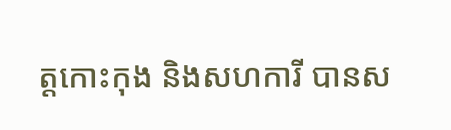ត្តកោះកុង និងសហការី បានស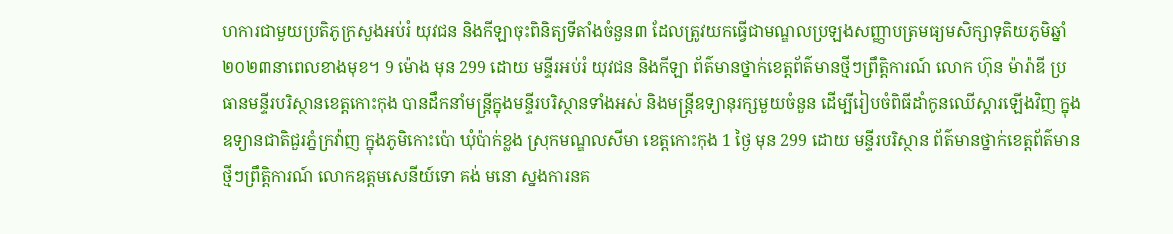ហការជាមួយប្រតិភូក្រសួងអប់រំ យុវជន និងកីឡាចុះពិនិត្យទីតាំងចំនួន៣ ដែលត្រូវយកធ្វើជាមណ្ឌលប្រឡងសញ្ញាបត្រមធ្យមសិក្សាទុតិយភូមិឆ្នាំ២០២៣នាពេលខាងមុខ។ 9 ម៉ោង មុន 299 ដោយ មន្ទីរអប់រំ យុវជន និងកីឡា ព័ត៌មានថ្នាក់ខេត្តព័ត៌មានថ្មីៗព្រឹត្តិការណ៍ លោក ហ៊ុន ម៉ារ៉ាឌី ប្រធានមន្ទីរបរិស្ថានខេត្តកោះកុង បានដឹកនាំមន្ត្រីក្នុងមន្ទីរបរិស្ថានទាំងអស់ និងមន្ត្រីឧទ្យានុរក្សមួយចំនួន ដើម្បីរៀបចំពិធីដាំកូនឈើស្តារឡើងវិញ ក្នុងឧទ្យានជាតិជួរភ្នំក្រវ៉ាញ ក្នុងភូមិកោះប៉ោ ឃុំប៉ាក់ខ្លង ស្រុកមណ្ឌលសីមា ខេត្តកោះកុង 1 ថ្ងៃ មុន 299 ដោយ មន្ទីរបរិស្ថាន ព័ត៌មានថ្នាក់ខេត្តព័ត៌មានថ្មីៗព្រឹត្តិការណ៍ លោកឧត្តមសេនីយ៍ទោ គង់ មនោ ស្នងការនគ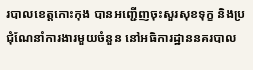របាលខេត្តកោះកុង បានអញ្ជើញចុះសួរសុខទុក្ខ និងប្រជុំណែនាំការងារមួយចំនួន នៅអធិការដ្ឋាននគរបាល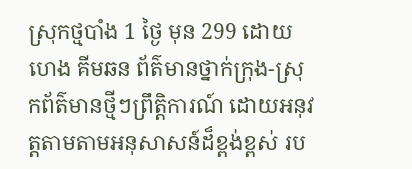ស្រុកថ្មបាំង 1 ថ្ងៃ មុន 299 ដោយ ហេង គីមឆន ព័ត៌មានថ្នាក់ក្រុង-ស្រុកព័ត៌មានថ្មីៗព្រឹត្តិការណ៍ ដោយអនុវត្តតាមតាមអនុសាសន៍ដ៏ខ្ពង់ខ្ពស់ រប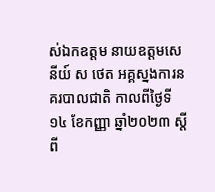ស់ឯកឧត្តម នាយឧត្តមសេនីយ៍ ស ថេត អគ្គស្នងការនគរបាលជាតិ កាលពីថ្ងៃទី ១៤ ខែកញ្ញា ឆ្នាំ២០២៣ ស្តីពី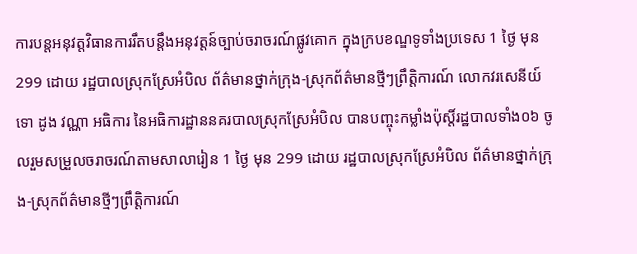ការបន្តអនុវត្តវិធានការរឹតបន្តឹងអនុវត្តន៍ច្បាប់ចរាចរណ៍ផ្លូវគោក ក្នុងក្របខណ្ឌទូទាំងប្រទេស 1 ថ្ងៃ មុន 299 ដោយ រដ្ឋបាលស្រុកស្រែអំបិល ព័ត៌មានថ្នាក់ក្រុង-ស្រុកព័ត៌មានថ្មីៗព្រឹត្តិការណ៍ លោកវរសេនីយ៍ទោ ដូង វណ្ណា អធិការ នៃអធិការដ្ឋាននគរបាលស្រុកស្រែអំបិល បានបញ្ចុះកម្លាំងប៉ុស្តិ៍រដ្ឋបាលទាំង០៦ ចូលរួមសម្រួលចរាចរណ៍តាមសាលារៀន 1 ថ្ងៃ មុន 299 ដោយ រដ្ឋបាលស្រុកស្រែអំបិល ព័ត៌មានថ្នាក់ក្រុង-ស្រុកព័ត៌មានថ្មីៗព្រឹត្តិការណ៍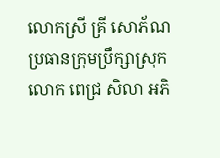លោកស្រី គ្រី សោភ័ណ ប្រធានក្រុមប្រឹក្សាស្រុក លោក ពេជ្រ សិលា អភិ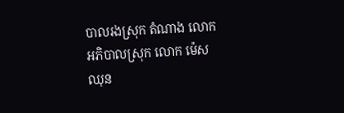បាលរងស្រុក តំណាង លោកអភិបាលស្រុក លោក ម៉េស ឈុន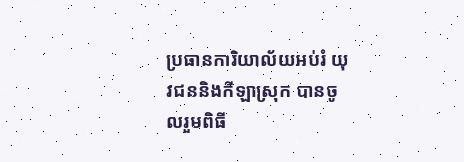ប្រធានការិយាល័យអប់រំ យុវជននិងកីឡាស្រុក បានចូលរួមពិធី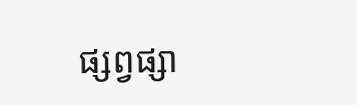ផ្សព្វផ្សា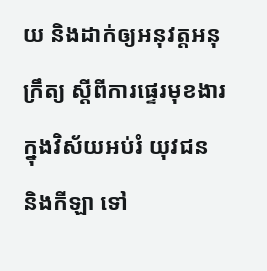យ និងដាក់ឲ្យអនុវត្តអនុក្រឹត្យ ស្ដីពីការផ្ទេរមុខងារក្នុងវិស័យអប់រំ យុវជន និងកីឡា ទៅ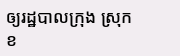ឲ្យរដ្ឋបាលក្រុង ស្រុក ខ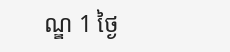ណ្ឌ 1 ថ្ងៃ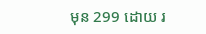មុន 299 ដោយ រ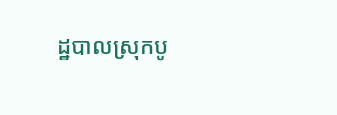ដ្ឋបាលស្រុកបូ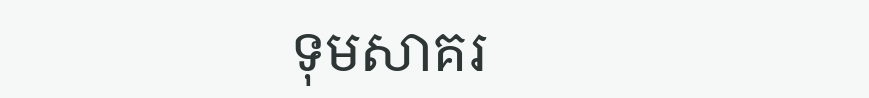ទុមសាគរ